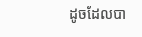ដូចដែលបា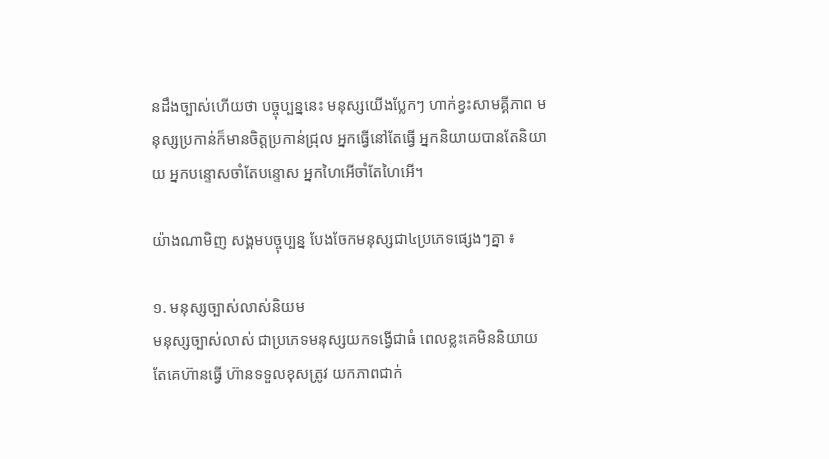នដឹងច្បាស់ហើយថា បច្ចុប្បន្ននេះ មនុស្សយើងប្លែកៗ ហាក់ខ្វះសាមគ្គីភាព មនុស្សប្រកាន់ក៏មានចិត្តប្រកាន់ជ្រុល អ្នកធ្វើនៅតែធ្វើ អ្នកនិយាយបានតែនិយាយ អ្នកបន្ទោសចាំតែបន្ទោស អ្នកហៃអើចាំតែហៃអើ។

យ៉ាងណាមិញ សង្គមបច្ចុប្បន្ន បែងចែកមនុស្សជា៤ប្រភេទផ្សេងៗគ្នា ៖

១. មនុស្សច្បាស់លាស់និយម
មនុស្សច្បាស់លាស់ ជាប្រភេទមនុស្សយកទង្វើជាធំ ពេលខ្លះគេមិននិយាយ តែគេហ៊ានធ្វើ ហ៊ានទទួលខុសត្រូវ យកភាពជាក់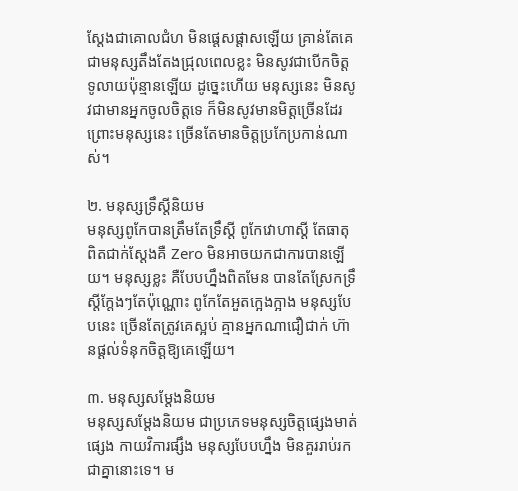ស្ដែងជាគោលជំហ មិនផ្ដេសផ្ដាសឡើយ គ្រាន់តែគេជាមនុស្សតឹងតែងជ្រុលពេលខ្លះ មិនសូវជាបើកចិត្តទូលាយប៉ុន្មានឡើយ ដូច្នេះហើយ មនុស្សនេះ មិនសូវជាមានអ្នកចូលចិត្តទេ ក៏មិនសូវមានមិត្តច្រើនដែរ ព្រោះមនុស្សនេះ ច្រើនតែមានចិត្តប្រកែប្រកាន់ណាស់។

២. មនុស្សទ្រឹស្តីនិយម
មនុស្សពូកែបានត្រឹមតែទ្រឹស្ដី ពូកែវោហាស្ដី តែធាតុពិតជាក់ស្ដែងគឺ Zero មិនអាចយកជាការបានឡើយ។ មនុស្សខ្លះ គឺបែបហ្នឹងពិតមែន បានតែស្រែកទ្រឹស្ដីក្ដែងៗតែប៉ុណ្ណេាះ ពូកែតែអួតក្អេងក្អាង មនុស្សបែបនេះ ច្រើនតែត្រូវគេស្អប់ គ្មានអ្នកណាជឿជាក់ ហ៊ានផ្ដល់ទំនុកចិត្តឱ្យគេឡើយ។

៣. មនុស្សសម្ដែងនិយម
មនុស្សសម្ដែងនិយម ជាប្រភេទមនុស្សចិត្តផ្សេងមាត់ផ្សេង កាយវិការផ្សឹង មនុស្សបែបហ្នឹង មិនគួររាប់រកជាគ្នានោះទេ។ ម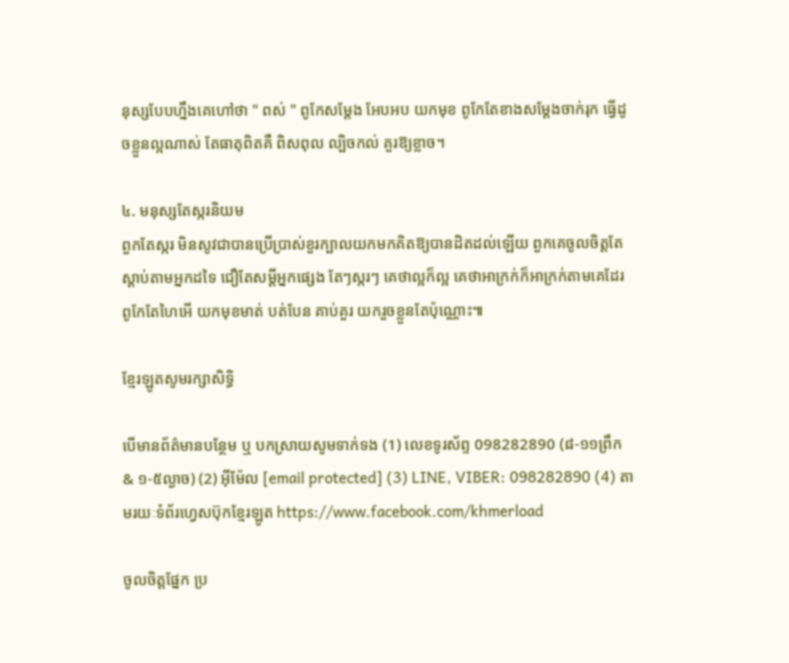នុស្សបែបហ្នឹងគេហៅថា " ពស់ " ពូកែសម្ដែង អែបអប យកមុខ ពូកែតែខាងសម្ដែងចាក់រុក ធ្វើដូចខ្លួនល្អណាស់ តែធាតុពិតគឺ ពិសពុល ល្បិចកល់ គួរឱ្យខ្លាច។

៤. មនុស្សតែស្ករនិយម
ពួកតែស្ករ មិនសូវជាបានប្រើប្រាស់ខួរក្បាលយកមកគិតឱ្យបានដិតដល់ឡើយ ពួកគេចូលចិត្តតែស្ដាប់តាមអ្នកដទៃ ជឿតែសម្ដីអ្នកផ្សេង តែៗស្ករៗ គេថាល្អក៏ល្អ គេថាអាក្រក់ក៏អាក្រក់តាមគេដែរ ពូកែតែហៃអើ យកមុខមាត់ បត់បែន គាប់គួរ យករួចខ្លួនតែប៉ុណ្ណេាះ៕

ខ្មែរឡូតសូមរក្សាសិទ្ធិ

បើមានព័ត៌មានបន្ថែម ឬ បកស្រាយសូមទាក់ទង (1) លេខទូរស័ព្ទ 098282890 (៨-១១ព្រឹក & ១-៥ល្ងាច) (2) អ៊ីម៉ែល [email protected] (3) LINE, VIBER: 098282890 (4) តាមរយៈទំព័រហ្វេសប៊ុកខ្មែរឡូត https://www.facebook.com/khmerload

ចូលចិត្តផ្នែក ប្រ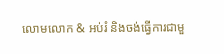លោមលោក & អប់រំ និងចង់ធ្វើការជាមួ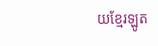យខ្មែរឡូត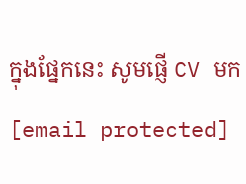ក្នុងផ្នែកនេះ សូមផ្ញើ CV មក [email protected]